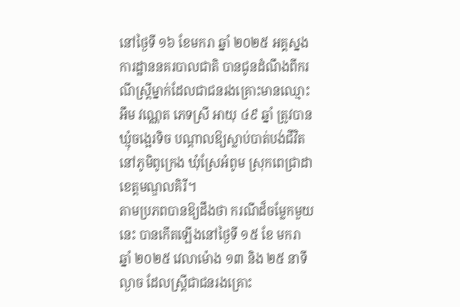នៅថ្ងៃទី ១៦ ខែមករា ឆ្នាំ ២០២៥ អគ្គស្នងការដ្ឋាននគរបាលជាតិ បានជូនដំណឹងពីករណីស្រ្តីម្នាក់ដែលជាជនរងគ្រោះមានឈ្មោះ អឹម វណ្ណេត ភេទស្រី អាយុ ៤៩ ឆ្នាំ ត្រូវបានឃ្មុំចង្អេរទិច បណ្តាលឱ្យស្លាប់បាត់បង់ជីវិត នៅភូមិពូក្រេង ឃុំស្រែអំពូម ស្រុកពេជ្រាដា ខេត្តមណ្ឌលគិរី។
តាមប្រភពបានឱ្យដឹងថា ករណីដ៏ចម្លែកមួយនេះ បានកើតឡើងនៅថ្ងៃទី ១៥ ខែ មករា ឆ្នាំ ២០២៥ វេលាម៉ោង ១៣ និង ២៥ នាទីល្ងាច ដែលស្រ្តីជាជនរងគ្រោះ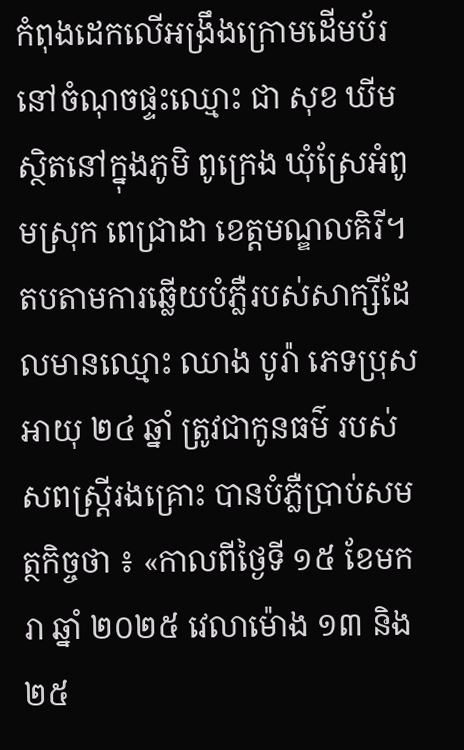កំពុងដេកលើអង្រឹងក្រោមដើមប័រនៅចំណុចផ្ទះឈ្មោះ ជា សុខ ឃីម ស្ថិតនៅក្នុងភូមិ ពូក្រេង ឃុំស្រែអំពូមស្រុក ពេជ្រាដា ខេត្តមណ្ឌលគិរី។
តបតាមការឆ្លើយបំភ្លឺរបស់សាក្សីដែលមានឈ្មោះ ឈាង បូរ៉ា ភេទប្រុស អាយុ ២៤ ឆ្នាំ ត្រូវជាកូនធម៌ របស់សពស្រ្តីរងគ្រោះ បានបំភ្លឺប្រាប់សមត្ថកិច្ចថា ៖ «កាលពីថ្ងៃទី ១៥ ខែមករា ឆ្នាំ ២០២៥ វេលាម៉ោង ១៣ និង ២៥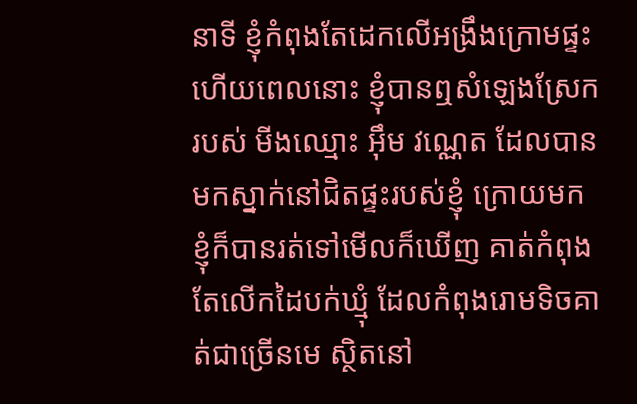នាទី ខ្ញុំកំពុងតែដេកលើអង្រឹងក្រោមផ្ទះ ហើយពេលនោះ ខ្ញុំបានឮសំឡេងស្រែករបស់ មីងឈ្មោះ អ៊ឹម វណ្ណេត ដែលបានមកស្នាក់នៅជិតផ្ទះរបស់ខ្ញុំ ក្រោយមកខ្ញុំក៏បានរត់ទៅមើលក៏ឃើញ គាត់កំពុងតែលើកដៃបក់ឃ្មុំ ដែលកំពុងរោមទិចគាត់ជាច្រើនមេ ស្ថិតនៅ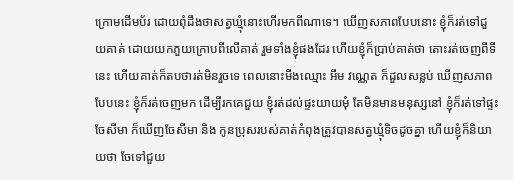ក្រោមដើមប័រ ដោយពុំដឹងថាសត្វឃ្មុំនោះហើរមកពីណាទេ។ ឃើញសភាពបែបនោះ ខ្ញុំក៏រត់ទៅជួយគាត់ ដោយយកភួយក្រោបពីលើគាត់ រួមទាំងខ្ញុំផងដែរ ហើយខ្ញុំក៏ប្រាប់គាត់ថា តោះរត់ចេញពីទីនេះ ហើយគាត់ក៏តបថារត់មិនរួចទេ ពេលនោះមីងឈ្មោះ អឹម វណ្ណេត ក៏ដួលសន្លប់ ឃើញសភាពបែបនេះ ខ្ញុំក៏រត់ចេញមក ដើម្បីរកគេជួយ ខ្ញុំរត់ដល់ផ្ទះយាយមុំ តែមិនមានមនុស្សនៅ ខ្ញុំក៏រត់ទៅផ្ទះចែសីមា ក៏ឃើញចែសីមា និង កូនប្រុសរបស់គាត់កំពុងត្រូវបានសត្វឃ្មុំទិចដូចគ្នា ហើយខ្ញុំក៏និយាយថា ចែទៅជួយ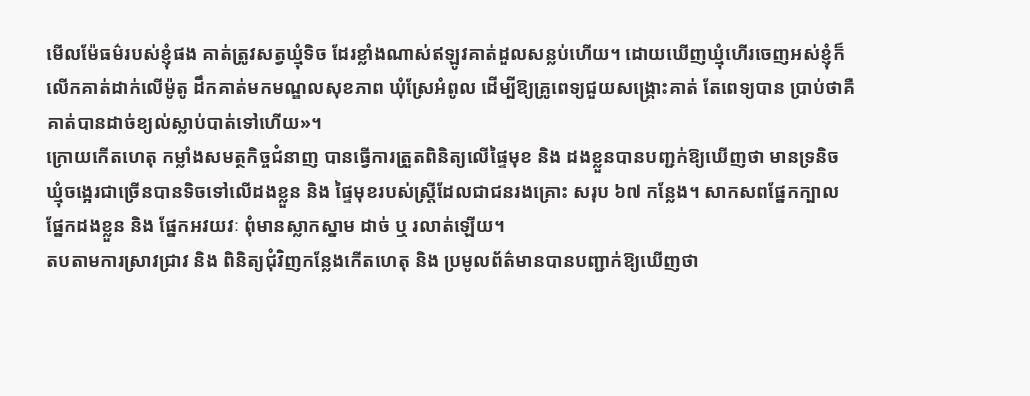មើលម៉ែធម៌របស់ខ្ញុំផង គាត់ត្រូវសត្វឃ្មុំទិច ដែរខ្លាំងណាស់ឥឡូវគាត់ដួលសន្លប់ហើយ។ ដោយឃើញឃ្មុំហើរចេញអស់ខ្ញុំក៏លើកគាត់ដាក់លើម៉ូតូ ដឹកគាត់មកមណ្ឌលសុខភាព ឃុំស្រែអំពូល ដើម្បីឱ្យគ្រូពេទ្យជួយសង្គ្រោះគាត់ តែពេទ្យបាន ប្រាប់ថាគឺគាត់បានដាច់ខ្យល់ស្លាប់បាត់ទៅហើយ»។
ក្រោយកើតហេតុ កម្លាំងសមត្ថកិច្ចជំនាញ បានធ្វើការត្រួតពិនិត្យលើផ្ទៃមុខ និង ដងខ្លួនបានបញ្ជក់ឱ្យឃើញថា មានទ្រនិចឃ្មុំចង្អេរជាច្រើនបានទិចទៅលើដងខ្លួន និង ផ្ទៃមុខរបស់ស្រ្តីដែលជាជនរងគ្រោះ សរុប ៦៧ កន្លែង។ សាកសពផ្នែកក្បាល ផ្នែកដងខ្លួន និង ផ្នែកអវយវៈ ពុំមានស្លាកស្នាម ដាច់ ឬ រលាត់ឡើយ។
តបតាមការស្រាវជ្រាវ និង ពិនិត្យជុំវិញកន្លែងកើតហេតុ និង ប្រមូលព័ត៌មានបានបញ្ជាក់ឱ្យឃើញថា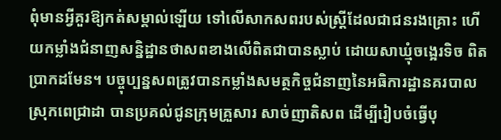ពុំមានអ្វីគួរឱ្យកត់សម្គាល់ឡើយ ទៅលើសាកសពរបស់ស្រ្តីដែលជាជនរងគ្រោះ ហើយកម្លាំងជំនាញសន្និដ្ឋានថាសពខាងលើពិតជាបានស្លាប់ ដោយសាឃ្មុំចង្អេរទិច ពិតប្រាកដមែន។ បច្ចុប្បន្នសពត្រូវបានកម្លាំងសមត្ថកិច្ចជំនាញនៃអធិការដ្ឋានគរបាលស្រុកពេជ្រាដា បានប្រគល់ជូនក្រុមគ្រួសារ សាច់ញាតិសព ដើម្បីរៀបចំធ្វើបុ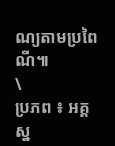ណ្យតាមប្រពៃណី៕
\
ប្រភព ៖ អគ្គស្ន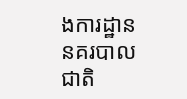ងការដ្ឋាននគរបាលជាតិ